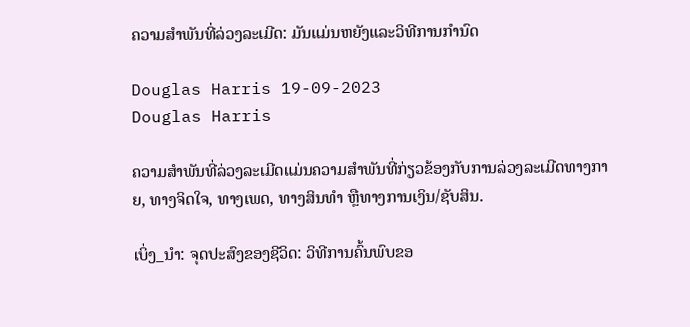ຄວາມສໍາພັນທີ່ລ່ວງລະເມີດ: ມັນແມ່ນຫຍັງແລະວິທີການກໍານົດ

Douglas Harris 19-09-2023
Douglas Harris

ຄວາມສຳພັນທີ່ລ່ວງລະເມີດແມ່ນຄວາມສຳພັນທີ່ກ່ຽວຂ້ອງກັບການລ່ວງລະເມີດທາງກາຍ, ທາງຈິດໃຈ, ທາງເພດ, ທາງສິນທຳ ຫຼືທາງການເງິນ/ຊັບສິນ.

ເບິ່ງ_ນຳ: ຈຸດປະສົງຂອງຊີວິດ: ວິທີການຄົ້ນພົບຂອ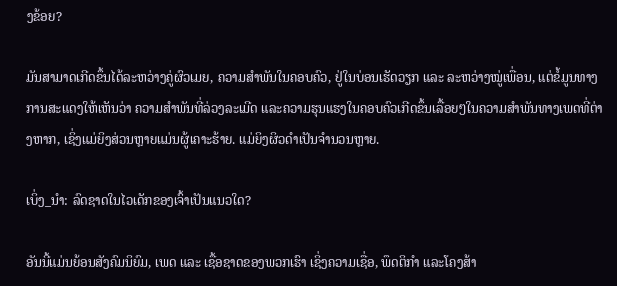ງຂ້ອຍ?

ມັນສາມາດເກີດຂຶ້ນໄດ້ລະຫວ່າງຄູ່ຜົວເມຍ, ຄວາມສຳພັນໃນຄອບຄົວ, ຢູ່ໃນບ່ອນເຮັດວຽກ ແລະ ລະຫວ່າງໝູ່ເພື່ອນ, ແຕ່ຂໍ້ມູນທາງການສະແດງໃຫ້ເຫັນວ່າ ຄວາມສຳພັນທີ່ລ່ວງລະເມີດ ແລະຄວາມຮຸນແຮງໃນຄອບຄົວເກີດຂຶ້ນເລື້ອຍໆໃນຄວາມສຳພັນທາງເພດທີ່ຕ່າງຫາກ, ເຊິ່ງແມ່ຍິງສ່ວນຫຼາຍແມ່ນຜູ້ເຄາະຮ້າຍ. ແມ່ຍິງຜິວດຳເປັນຈຳນວນຫຼາຍ.

ເບິ່ງ_ນຳ: ລົດຊາດໃນໄວເດັກຂອງເຈົ້າເປັນແນວໃດ?

ອັນນີ້ແມ່ນຍ້ອນສັງຄົມນິຍົມ, ເພດ ແລະ ເຊື້ອຊາດຂອງພວກເຮົາ ເຊິ່ງຄວາມເຊື່ອ, ພຶດຕິກຳ ແລະໂຄງສ້າ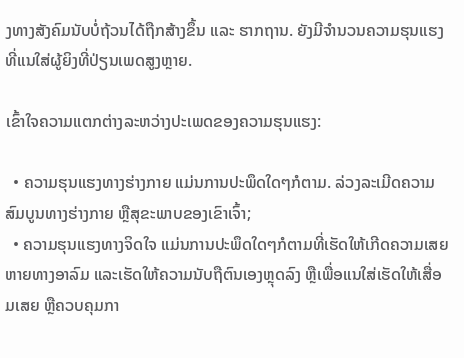ງທາງສັງຄົມນັບບໍ່ຖ້ວນໄດ້ຖືກສ້າງຂຶ້ນ ແລະ ຮາກຖານ. ຍັງມີຈຳນວນຄວາມຮຸນແຮງທີ່ແນໃສ່ຜູ້ຍິງທີ່ປ່ຽນເພດສູງຫຼາຍ.

ເຂົ້າໃຈຄວາມແຕກຕ່າງລະຫວ່າງປະເພດຂອງຄວາມຮຸນແຮງ:

  • ຄວາມຮຸນແຮງທາງຮ່າງກາຍ ແມ່ນການປະພຶດໃດໆກໍຕາມ. ລ່ວງລະເມີດຄວາມສົມບູນທາງຮ່າງກາຍ ຫຼືສຸຂະພາບຂອງເຂົາເຈົ້າ;
  • ຄວາມຮຸນແຮງທາງຈິດໃຈ ແມ່ນການປະພຶດໃດໆກໍຕາມທີ່ເຮັດໃຫ້ເກີດຄວາມເສຍຫາຍທາງອາລົມ ແລະເຮັດໃຫ້ຄວາມນັບຖືຕົນເອງຫຼຸດລົງ ຫຼືເພື່ອແນໃສ່ເຮັດໃຫ້ເສື່ອມເສຍ ຫຼືຄວບຄຸມກາ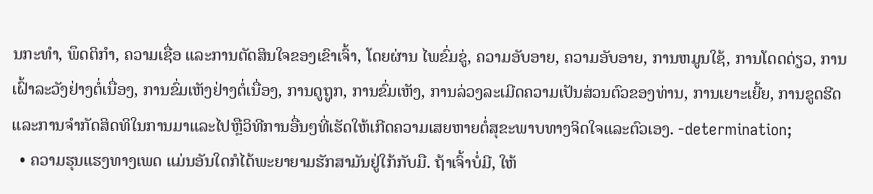ນກະທໍາ, ພຶດຕິກໍາ, ຄວາມເຊື່ອ ແລະການຕັດສິນໃຈຂອງເຂົາເຈົ້າ, ໂດຍຜ່ານ ໄພຂົ່ມຂູ່, ຄວາມອັບອາຍ, ຄວາມອັບອາຍ, ການຫມູນໃຊ້, ການໂດດດ່ຽວ, ການເຝົ້າລະວັງຢ່າງຕໍ່ເນື່ອງ, ການຂົ່ມເຫັງຢ່າງຕໍ່ເນື່ອງ, ການດູຖູກ, ການຂົ່ມເຫັງ, ການລ່ວງລະເມີດຄວາມເປັນສ່ວນຕົວຂອງທ່ານ, ການເຍາະເຍີ້ຍ, ການຂູດຮີດແລະການຈໍາກັດສິດທິໃນການມາແລະໄປຫຼືວິທີການອື່ນໆທີ່ເຮັດໃຫ້ເກີດຄວາມເສຍຫາຍຕໍ່ສຸຂະພາບທາງຈິດໃຈແລະຕົວເອງ. -determination;
  • ຄວາມຮຸນແຮງທາງເພດ ແມ່ນອັນໃດກໍໄດ້ພະຍາຍາມຮັກສາມັນຢູ່ໃກ້ກັບມື. ຖ້າເຈົ້າບໍ່ມີ, ໃຫ້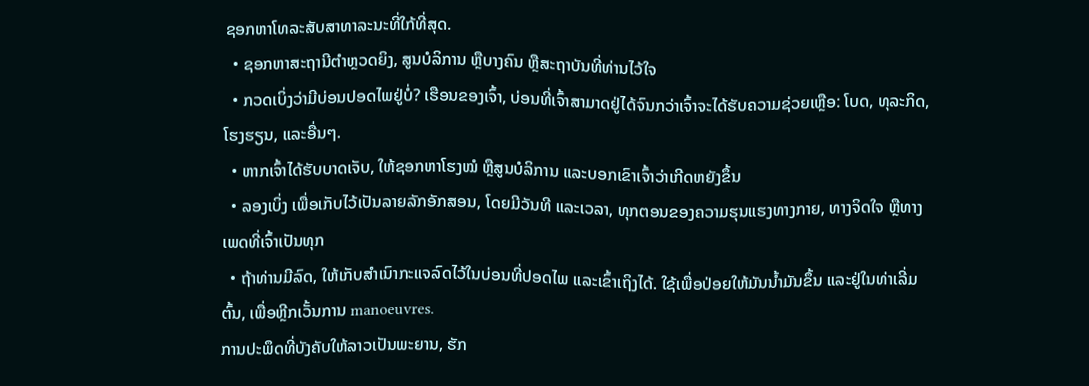ຊອກຫາໂທລະສັບສາທາລະນະທີ່ໃກ້ທີ່ສຸດ.
  • ຊອກຫາສະຖານີຕຳຫຼວດຍິງ, ສູນບໍລິການ ຫຼືບາງຄົນ ຫຼືສະຖາບັນທີ່ທ່ານໄວ້ໃຈ
  • ກວດເບິ່ງວ່າມີບ່ອນປອດໄພຢູ່ບໍ່? ເຮືອນຂອງເຈົ້າ, ບ່ອນທີ່ເຈົ້າສາມາດຢູ່ໄດ້ຈົນກວ່າເຈົ້າຈະໄດ້ຮັບຄວາມຊ່ວຍເຫຼືອ: ໂບດ, ທຸລະກິດ, ໂຮງຮຽນ, ແລະອື່ນໆ.
  • ຫາກເຈົ້າໄດ້ຮັບບາດເຈັບ, ໃຫ້ຊອກຫາໂຮງໝໍ ຫຼືສູນບໍລິການ ແລະບອກເຂົາເຈົ້າວ່າເກີດຫຍັງຂຶ້ນ
  • ລອງເບິ່ງ ເພື່ອເກັບໄວ້ເປັນລາຍລັກອັກສອນ, ໂດຍມີວັນທີ ແລະເວລາ, ທຸກຕອນຂອງຄວາມຮຸນແຮງທາງກາຍ, ທາງຈິດໃຈ ຫຼືທາງເພດທີ່ເຈົ້າເປັນທຸກ
  • ຖ້າທ່ານມີລົດ, ໃຫ້ເກັບສຳເນົາກະແຈລົດໄວ້ໃນບ່ອນທີ່ປອດໄພ ແລະເຂົ້າເຖິງໄດ້. ໃຊ້ເພື່ອປ່ອຍໃຫ້ມັນນໍ້າມັນຂຶ້ນ ແລະຢູ່ໃນທ່າເລີ່ມຕົ້ນ, ເພື່ອຫຼີກເວັ້ນການ manoeuvres.
ການປະພຶດທີ່ບັງຄັບໃຫ້ລາວເປັນພະຍານ, ຮັກ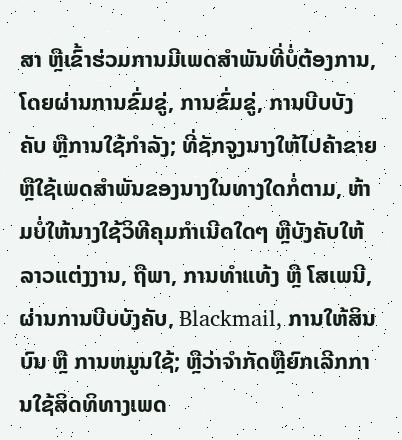ສາ ຫຼືເຂົ້າຮ່ວມການມີເພດສໍາພັນທີ່ບໍ່ຕ້ອງການ, ໂດຍຜ່ານການຂົ່ມຂູ່, ການຂົ່ມຂູ່, ການບີບບັງຄັບ ຫຼືການໃຊ້ກໍາລັງ; ທີ່ຊັກຈູງນາງໃຫ້ໄປຄ້າຂາຍ ຫຼືໃຊ້ເພດສຳພັນຂອງນາງໃນທາງໃດກໍ່ຕາມ, ຫ້າມບໍ່ໃຫ້ນາງໃຊ້ວິທີຄຸມກຳເນີດໃດໆ ຫຼືບັງຄັບໃຫ້ລາວແຕ່ງງານ, ຖືພາ, ການທຳແທ້ງ ຫຼື ໂສເພນີ, ຜ່ານການບີບບັງຄັບ, Blackmail, ການໃຫ້ສິນບົນ ຫຼື ການຫມູນໃຊ້; ຫຼືວ່າຈໍາກັດຫຼືຍົກເລີກການໃຊ້ສິດທິທາງເພດ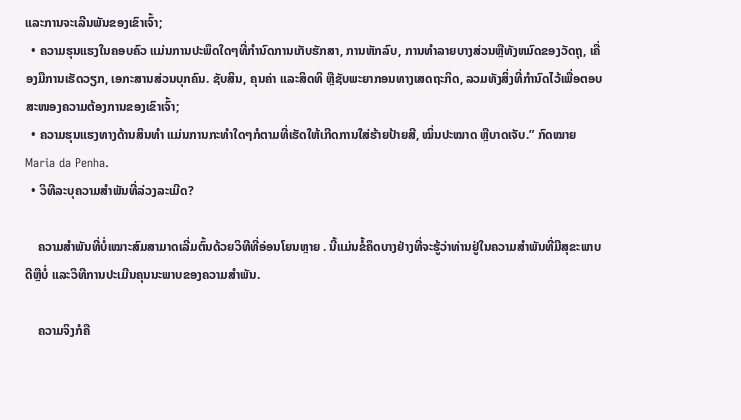ແລະການຈະເລີນພັນຂອງເຂົາເຈົ້າ;
  • ຄວາມຮຸນແຮງໃນຄອບຄົວ ແມ່ນການປະພຶດໃດໆທີ່ກໍານົດການເກັບຮັກສາ, ການຫັກລົບ, ການທໍາລາຍບາງສ່ວນຫຼືທັງຫມົດຂອງວັດຖຸ, ເຄື່ອງມືການເຮັດວຽກ, ເອກະສານສ່ວນບຸກຄົນ. ຊັບສິນ, ຄຸນຄ່າ ແລະສິດທິ ຫຼືຊັບພະຍາກອນທາງເສດຖະກິດ, ລວມທັງສິ່ງທີ່ກຳນົດໄວ້ເພື່ອຕອບສະໜອງຄວາມຕ້ອງການຂອງເຂົາເຈົ້າ;
  • ຄວາມຮຸນແຮງທາງດ້ານສິນທຳ ແມ່ນການກະທຳໃດໆກໍຕາມທີ່ເຮັດໃຫ້ເກີດການໃສ່ຮ້າຍປ້າຍສີ, ໝິ່ນປະໝາດ ຫຼືບາດເຈັບ.” ກົດໝາຍ Maria da Penha.
  • ວິທີລະບຸຄວາມສຳພັນທີ່ລ່ວງລະເມີດ?

    ຄວາມສຳພັນທີ່ບໍ່ເໝາະສົມສາມາດເລີ່ມຕົ້ນດ້ວຍວິທີທີ່ອ່ອນໂຍນຫຼາຍ . ນີ້ແມ່ນຂໍ້ຄຶດບາງຢ່າງທີ່ຈະຮູ້ວ່າທ່ານຢູ່ໃນຄວາມສຳພັນທີ່ມີສຸຂະພາບດີຫຼືບໍ່ ແລະວິທີການປະເມີນຄຸນນະພາບຂອງຄວາມສຳພັນ.

    ຄວາມຈິງກໍຄື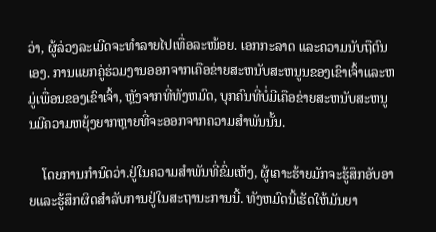ວ່າ, ຜູ້ລ່ວງລະເມີດຈະທຳລາຍໄປເທື່ອລະໜ້ອຍ. ເອກກະລາດ ແລະຄວາມນັບຖືຕົນເອງ. ການແຍກຄູ່ຮ່ວມງານອອກຈາກເຄືອຂ່າຍສະຫນັບສະຫນູນຂອງເຂົາເຈົ້າແລະຫມູ່ເພື່ອນຂອງເຂົາເຈົ້າ, ຫຼັງຈາກທີ່ທັງຫມົດ, ບຸກຄົນທີ່ບໍ່ມີເຄືອຂ່າຍສະຫນັບສະຫນູນມີຄວາມຫຍຸ້ງຍາກຫຼາຍທີ່ຈະອອກຈາກຄວາມສໍາພັນນັ້ນ.

    ໂດຍການກໍານົດວ່າ.ຢູ່ໃນຄວາມສໍາພັນທີ່ຂົ່ມເຫັງ, ຜູ້ເຄາະຮ້າຍມັກຈະຮູ້ສຶກອັບອາຍແລະຮູ້ສຶກຜິດສໍາລັບການຢູ່ໃນສະຖານະການນີ້. ທັງຫມົດນີ້ເຮັດໃຫ້ມັນຍາ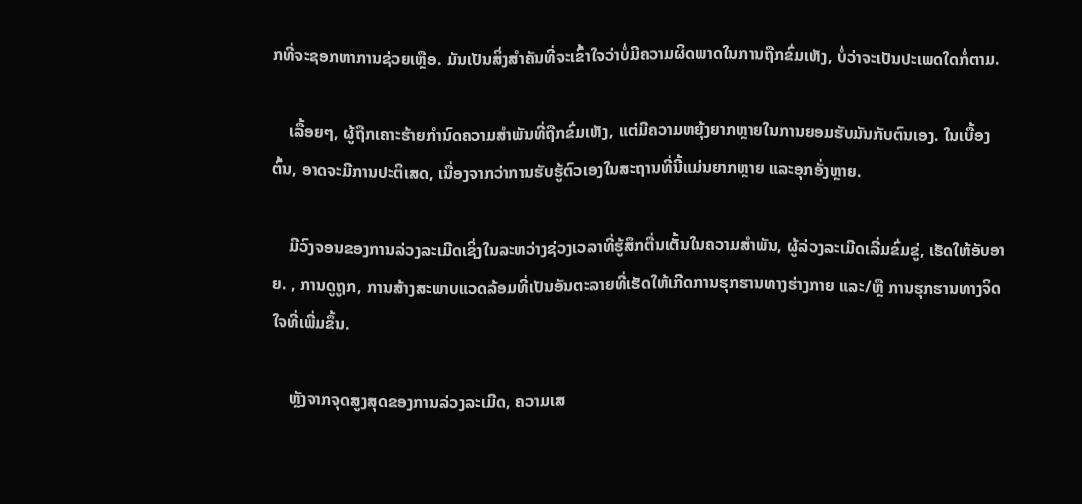ກທີ່ຈະຊອກຫາການຊ່ວຍເຫຼືອ. ມັນເປັນສິ່ງສໍາຄັນທີ່ຈະເຂົ້າໃຈວ່າບໍ່ມີຄວາມຜິດພາດໃນການຖືກຂົ່ມເຫັງ, ບໍ່ວ່າຈະເປັນປະເພດໃດກໍ່ຕາມ.

    ເລື້ອຍໆ, ຜູ້ຖືກເຄາະຮ້າຍກໍານົດຄວາມສໍາພັນທີ່ຖືກຂົ່ມເຫັງ, ແຕ່ມີຄວາມຫຍຸ້ງຍາກຫຼາຍໃນການຍອມຮັບມັນກັບຕົນເອງ. ໃນເບື້ອງຕົ້ນ, ອາດຈະມີການປະຕິເສດ, ເນື່ອງຈາກວ່າການຮັບຮູ້ຕົວເອງໃນສະຖານທີ່ນີ້ແມ່ນຍາກຫຼາຍ ແລະອຸກອັ່ງຫຼາຍ.

    ມີວົງຈອນຂອງການລ່ວງລະເມີດເຊິ່ງໃນລະຫວ່າງຊ່ວງເວລາທີ່ຮູ້ສຶກຕື່ນເຕັ້ນໃນຄວາມສຳພັນ, ຜູ້ລ່ວງລະເມີດເລີ່ມຂົ່ມຂູ່, ເຮັດໃຫ້ອັບອາຍ. , ການດູຖູກ, ການສ້າງສະພາບແວດລ້ອມທີ່ເປັນອັນຕະລາຍທີ່ເຮັດໃຫ້ເກີດການຮຸກຮານທາງຮ່າງກາຍ ແລະ/ຫຼື ການຮຸກຮານທາງຈິດໃຈທີ່ເພີ່ມຂຶ້ນ.

    ຫຼັງຈາກຈຸດສູງສຸດຂອງການລ່ວງລະເມີດ, ຄວາມເສ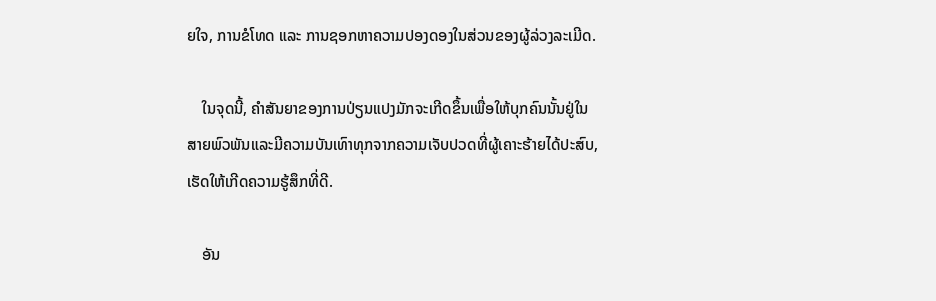ຍໃຈ, ການຂໍໂທດ ແລະ ການຊອກຫາຄວາມປອງດອງໃນສ່ວນຂອງຜູ້ລ່ວງລະເມີດ.

    ໃນຈຸດນີ້, ຄໍາສັນຍາຂອງການປ່ຽນແປງມັກຈະເກີດຂຶ້ນເພື່ອໃຫ້ບຸກຄົນນັ້ນຢູ່ໃນສາຍພົວພັນແລະມີຄວາມບັນເທົາທຸກຈາກຄວາມເຈັບປວດທີ່ຜູ້ເຄາະຮ້າຍໄດ້ປະສົບ, ເຮັດໃຫ້ເກີດຄວາມຮູ້ສຶກທີ່ດີ.

    ອັນ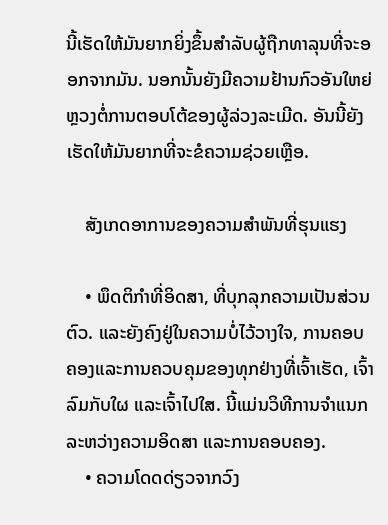ນີ້ເຮັດໃຫ້ມັນຍາກຍິ່ງຂຶ້ນສຳລັບຜູ້ຖືກທາລຸນທີ່ຈະອອກຈາກມັນ. ນອກນັ້ນຍັງມີຄວາມຢ້ານກົວອັນໃຫຍ່ຫຼວງຕໍ່ການຕອບໂຕ້ຂອງຜູ້ລ່ວງລະເມີດ. ອັນນີ້ຍັງເຮັດໃຫ້ມັນຍາກທີ່ຈະຂໍຄວາມຊ່ວຍເຫຼືອ.

    ສັງເກດອາການຂອງຄວາມສຳພັນທີ່ຮຸນແຮງ

    • ພຶດຕິກຳທີ່ອິດສາ, ທີ່ບຸກລຸກຄວາມເປັນສ່ວນຕົວ. ແລະຍັງຄົງຢູ່ໃນຄວາມບໍ່ໄວ້ວາງໃຈ, ການຄອບຄອງແລະການຄວບຄຸມຂອງທຸກຢ່າງທີ່ເຈົ້າເຮັດ, ເຈົ້າລົມກັບໃຜ ແລະເຈົ້າໄປໃສ. ນີ້ແມ່ນວິທີການຈຳແນກລະຫວ່າງຄວາມອິດສາ ແລະການຄອບຄອງ.
    • ຄວາມໂດດດ່ຽວຈາກວົງ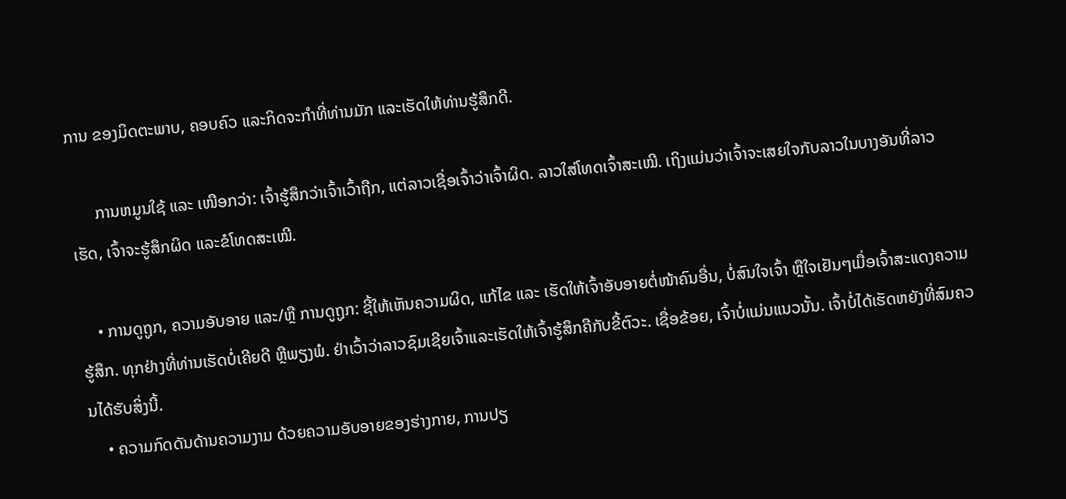ການ ຂອງມິດຕະພາບ, ຄອບຄົວ ແລະກິດຈະກຳທີ່ທ່ານມັກ ແລະເຮັດໃຫ້ທ່ານຮູ້ສຶກດີ.

      ການຫມູນໃຊ້ ແລະ ເໜືອກວ່າ: ເຈົ້າຮູ້ສຶກວ່າເຈົ້າເວົ້າຖືກ, ແຕ່ລາວເຊື່ອເຈົ້າວ່າເຈົ້າຜິດ. ລາວໃສ່ໂທດເຈົ້າສະເໝີ. ເຖິງແມ່ນວ່າເຈົ້າຈະເສຍໃຈກັບລາວໃນບາງອັນທີ່ລາວເຮັດ, ເຈົ້າຈະຮູ້ສຶກຜິດ ແລະຂໍໂທດສະເໝີ.

    • ການດູຖູກ, ຄວາມອັບອາຍ ແລະ/ຫຼື ການດູຖູກ: ຊີ້ໃຫ້ເຫັນຄວາມຜິດ, ແກ້ໄຂ ແລະ ເຮັດໃຫ້ເຈົ້າອັບອາຍຕໍ່ໜ້າຄົນອື່ນ, ບໍ່ສົນໃຈເຈົ້າ ຫຼືໃຈເຢັນໆເມື່ອເຈົ້າສະແດງຄວາມຮູ້ສຶກ. ທຸກຢ່າງທີ່ທ່ານເຮັດບໍ່ເຄີຍດີ ຫຼືພຽງພໍ. ຢ່າເວົ້າວ່າລາວຊົມເຊີຍເຈົ້າແລະເຮັດໃຫ້ເຈົ້າຮູ້ສຶກຄືກັບຂີ້ຕົວະ. ເຊື່ອຂ້ອຍ, ເຈົ້າບໍ່ແມ່ນແນວນັ້ນ. ເຈົ້າບໍ່ໄດ້ເຮັດຫຍັງທີ່ສົມຄວນໄດ້ຮັບສິ່ງນີ້.
    • ຄວາມກົດດັນດ້ານຄວາມງາມ ດ້ວຍຄວາມອັບອາຍຂອງຮ່າງກາຍ, ການປຽ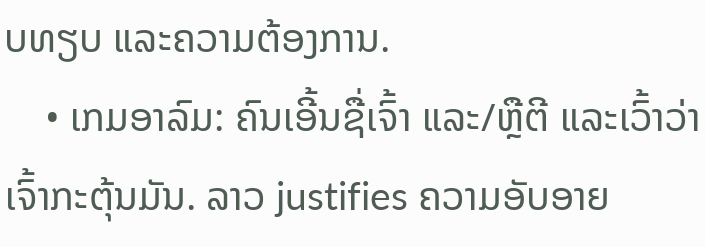ບທຽບ ແລະຄວາມຕ້ອງການ.
    • ເກມອາລົມ: ຄົນເອີ້ນຊື່ເຈົ້າ ແລະ/ຫຼືຕີ ແລະເວົ້າວ່າເຈົ້າກະຕຸ້ນມັນ. ລາວ justifies ຄວາມອັບອາຍ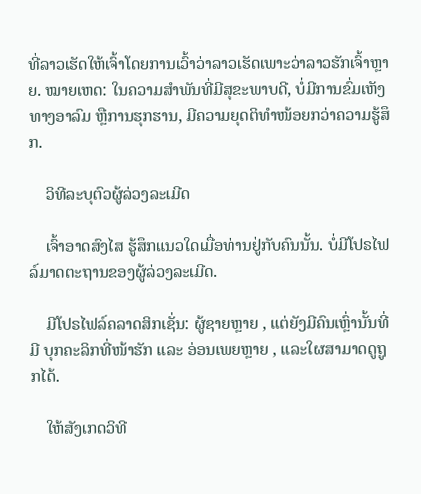ທີ່ລາວເຮັດໃຫ້ເຈົ້າໂດຍການເວົ້າວ່າລາວເຮັດເພາະວ່າລາວຮັກເຈົ້າຫຼາຍ. ໝາຍເຫດ: ໃນຄວາມສຳພັນທີ່ມີສຸຂະພາບດີ, ບໍ່ມີການຂົ່ມເຫັງທາງອາລົມ ຫຼືການຮຸກຮານ, ມີຄວາມຍຸດຕິທຳໜ້ອຍກວ່າຄວາມຮູ້ສຶກ.

    ວິທີລະບຸຕົວຜູ້ລ່ວງລະເມີດ

    ເຈົ້າອາດສົງໄສ ຮູ້ສຶກແນວໃດເມື່ອທ່ານຢູ່ກັບຄົນນັ້ນ. ບໍ່ມີໂປຣໄຟລ໌ມາດຕະຖານຂອງຜູ້ລ່ວງລະເມີດ.

    ມີໂປຣໄຟລ໌ຄລາດສິກເຊັ່ນ: ຜູ້ຊາຍຫຼາຍ , ແຕ່ຍັງມີຄົນເຫຼົ່ານັ້ນທີ່ມີ ບຸກຄະລິກທີ່ໜ້າຮັກ ແລະ ອ່ອນເພຍຫຼາຍ , ແລະໃຜສາມາດດູຖູກໄດ້.

    ໃຫ້ສັງເກດວິທີ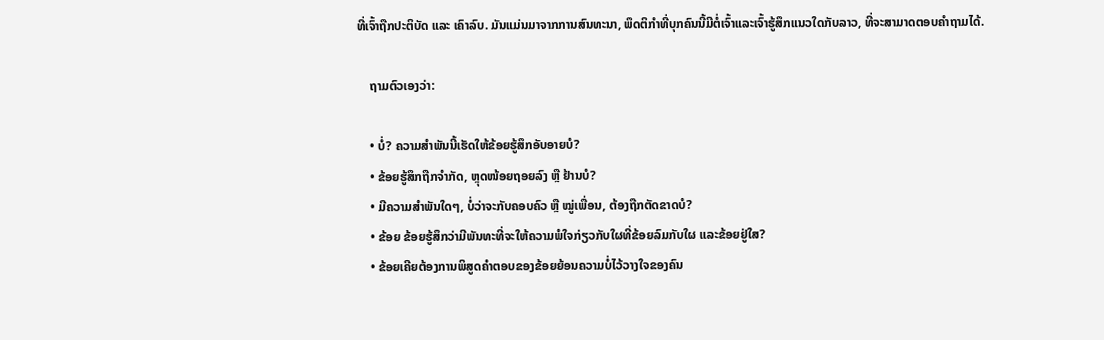ທີ່ເຈົ້າຖືກປະຕິບັດ ແລະ ເຄົາລົບ. ມັນແມ່ນມາຈາກການສົນທະນາ, ພຶດຕິກໍາທີ່ບຸກຄົນນີ້ມີຕໍ່ເຈົ້າແລະເຈົ້າຮູ້ສຶກແນວໃດກັບລາວ, ທີ່ຈະສາມາດຕອບຄໍາຖາມໄດ້.

    ຖາມຕົວເອງວ່າ:

    • ບໍ່? ຄວາມສຳພັນນີ້ເຮັດໃຫ້ຂ້ອຍຮູ້ສຶກອັບອາຍບໍ?
    • ຂ້ອຍຮູ້ສຶກຖືກຈຳກັດ, ຫຼຸດໜ້ອຍຖອຍລົງ ຫຼື ຢ້ານບໍ?
    • ມີຄວາມສໍາພັນໃດໆ, ບໍ່ວ່າຈະກັບຄອບຄົວ ຫຼື ໝູ່ເພື່ອນ, ຕ້ອງຖືກຕັດຂາດບໍ?
    • ຂ້ອຍ ຂ້ອຍຮູ້ສຶກວ່າມີພັນທະທີ່ຈະໃຫ້ຄວາມພໍໃຈກ່ຽວກັບໃຜທີ່ຂ້ອຍລົມກັບໃຜ ແລະຂ້ອຍຢູ່ໃສ?
    • ຂ້ອຍເຄີຍຕ້ອງການພິສູດຄຳຕອບຂອງຂ້ອຍຍ້ອນຄວາມບໍ່ໄວ້ວາງໃຈຂອງຄົນ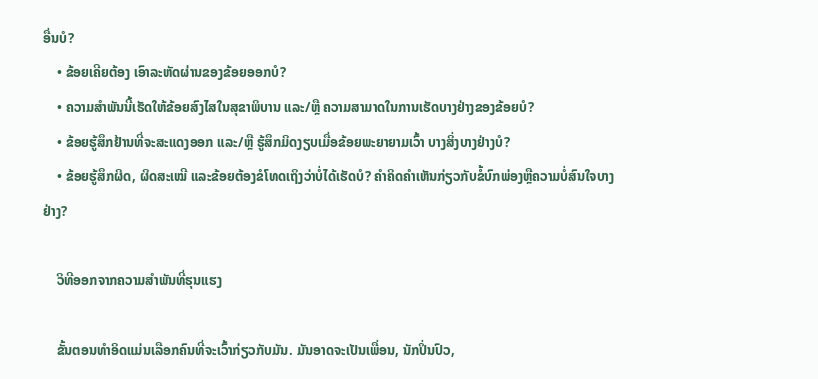ອື່ນບໍ?
    • ຂ້ອຍເຄີຍຕ້ອງ ເອົາລະຫັດຜ່ານຂອງຂ້ອຍອອກບໍ?
    • ຄວາມສຳພັນນີ້ເຮັດໃຫ້ຂ້ອຍສົງໄສໃນສຸຂາພິບານ ແລະ/ຫຼື ຄວາມສາມາດໃນການເຮັດບາງຢ່າງຂອງຂ້ອຍບໍ?
    • ຂ້ອຍຮູ້ສຶກຢ້ານທີ່ຈະສະແດງອອກ ແລະ/ຫຼື ຮູ້ສຶກມິດງຽບເມື່ອຂ້ອຍພະຍາຍາມເວົ້າ ບາງສິ່ງບາງຢ່າງບໍ?
    • ຂ້ອຍຮູ້ສຶກຜິດ, ຜິດສະເໝີ ແລະຂ້ອຍຕ້ອງຂໍໂທດເຖິງວ່າບໍ່ໄດ້ເຮັດບໍ? ຄໍາຄິດຄໍາເຫັນກ່ຽວກັບຂໍ້ບົກພ່ອງຫຼືຄວາມບໍ່ສົນໃຈບາງຢ່າງ?

    ວິທີອອກຈາກຄວາມສຳພັນທີ່ຮຸນແຮງ

    ຂັ້ນຕອນທໍາອິດແມ່ນເລືອກຄົນທີ່ຈະເວົ້າກ່ຽວກັບມັນ. ມັນອາດຈະເປັນເພື່ອນ, ນັກປິ່ນປົວ,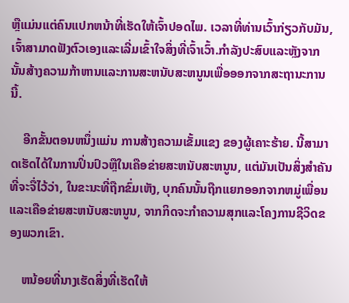ຫຼືແມ່ນແຕ່ຄົນແປກຫນ້າທີ່ເຮັດໃຫ້ເຈົ້າປອດໄພ. ເວລາທີ່ທ່ານເວົ້າກ່ຽວກັບມັນ, ເຈົ້າສາມາດຟັງຕົວເອງແລະເລີ່ມເຂົ້າໃຈສິ່ງທີ່ເຈົ້າເວົ້າ.ກໍາລັງປະສົບແລະຫຼັງຈາກນັ້ນສ້າງຄວາມກ້າຫານແລະການສະຫນັບສະຫນູນເພື່ອອອກຈາກສະຖານະການນີ້.

    ອີກຂັ້ນຕອນຫນຶ່ງແມ່ນ ການສ້າງຄວາມເຂັ້ມແຂງ ຂອງຜູ້ເຄາະຮ້າຍ. ນີ້ສາມາດເຮັດໄດ້ໃນການປິ່ນປົວຫຼືໃນເຄືອຂ່າຍສະຫນັບສະຫນູນ, ແຕ່ມັນເປັນສິ່ງສໍາຄັນທີ່ຈະຈື່ໄວ້ວ່າ, ໃນຂະນະທີ່ຖືກຂົ່ມເຫັງ, ບຸກຄົນນັ້ນຖືກແຍກອອກຈາກຫມູ່ເພື່ອນແລະເຄືອຂ່າຍສະຫນັບສະຫນູນ, ຈາກກິດຈະກໍາຄວາມສຸກແລະໂຄງການຊີວິດຂອງພວກເຂົາ.

    ຫນ້ອຍທີ່ນາງເຮັດສິ່ງທີ່ເຮັດໃຫ້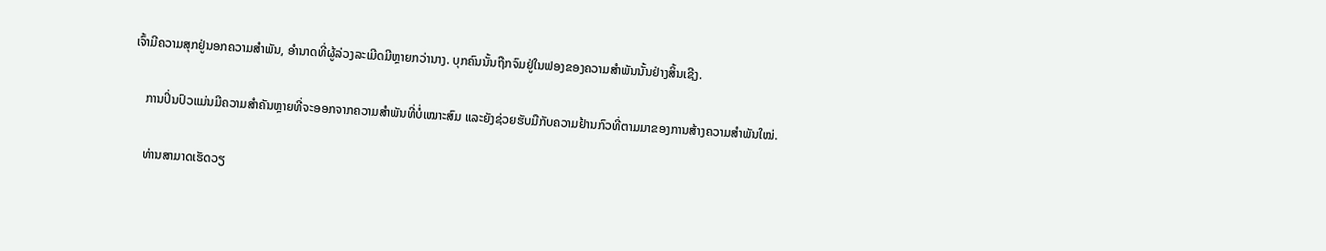ເຈົ້າມີຄວາມສຸກຢູ່ນອກຄວາມສໍາພັນ, ອໍານາດທີ່ຜູ້ລ່ວງລະເມີດມີຫຼາຍກວ່ານາງ. ບຸກຄົນນັ້ນຖືກຈົມຢູ່ໃນຟອງຂອງຄວາມສຳພັນນັ້ນຢ່າງສິ້ນເຊີງ.

    ການປິ່ນປົວແມ່ນມີຄວາມສຳຄັນຫຼາຍທີ່ຈະອອກຈາກຄວາມສຳພັນທີ່ບໍ່ເໝາະສົມ ແລະຍັງຊ່ວຍຮັບມືກັບຄວາມຢ້ານກົວທີ່ຕາມມາຂອງການສ້າງຄວາມສໍາພັນໃໝ່.

    ທ່ານສາມາດເຮັດວຽ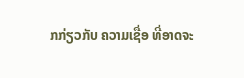ກກ່ຽວກັບ ຄວາມເຊື່ອ ທີ່ອາດຈະ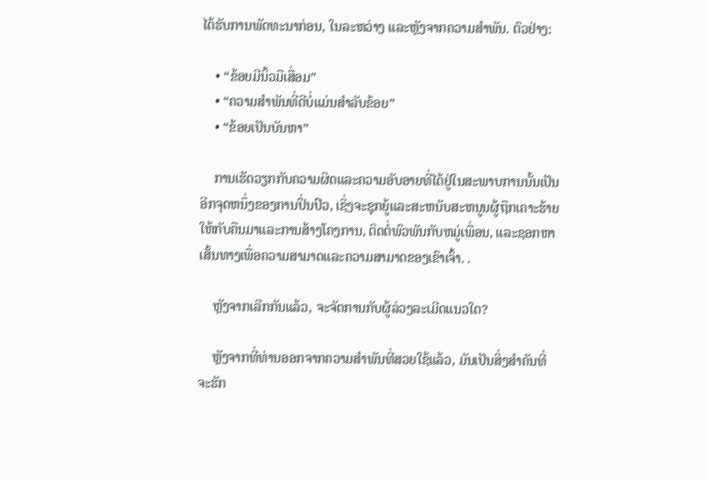ໄດ້ຮັບການພັດທະນາກ່ອນ, ໃນລະຫວ່າງ ແລະຫຼັງຈາກຄວາມສໍາພັນ. ຕົວຢ່າງ:

    • “ຂ້ອຍມີນິ້ວມືເສື່ອມ”
    • “ຄວາມສຳພັນທີ່ດີບໍ່ແມ່ນສຳລັບຂ້ອຍ”
    • “ຂ້ອຍເປັນບັນຫາ”

    ການເຮັດວຽກກັບຄວາມຜິດແລະຄວາມອັບອາຍທີ່ໄດ້ຢູ່ໃນສະພາບການນັ້ນເປັນອີກຈຸດຫນຶ່ງຂອງການປິ່ນປົວ, ເຊິ່ງຈະຊຸກຍູ້ແລະສະຫນັບສະຫນູນຜູ້ຖືກເຄາະຮ້າຍໃຫ້ກັບຄືນມາແລະການສ້າງໂຄງການ, ຕິດຕໍ່ພົວພັນກັບຫມູ່ເພື່ອນ, ແລະຊອກຫາເສັ້ນທາງເພື່ອຄວາມສາມາດແລະຄວາມສາມາດຂອງເຂົາເຈົ້າ. .

    ຫຼັງຈາກເລີກກັນແລ້ວ, ຈະຈັດການກັບຜູ້ລ່ວງລະເມີດແນວໃດ?

    ຫຼັງຈາກທີ່ທ່ານອອກຈາກຄວາມສຳພັນທີ່ສວຍໃຊ້ແລ້ວ, ມັນເປັນສິ່ງສໍາຄັນທີ່ຈະຮັກ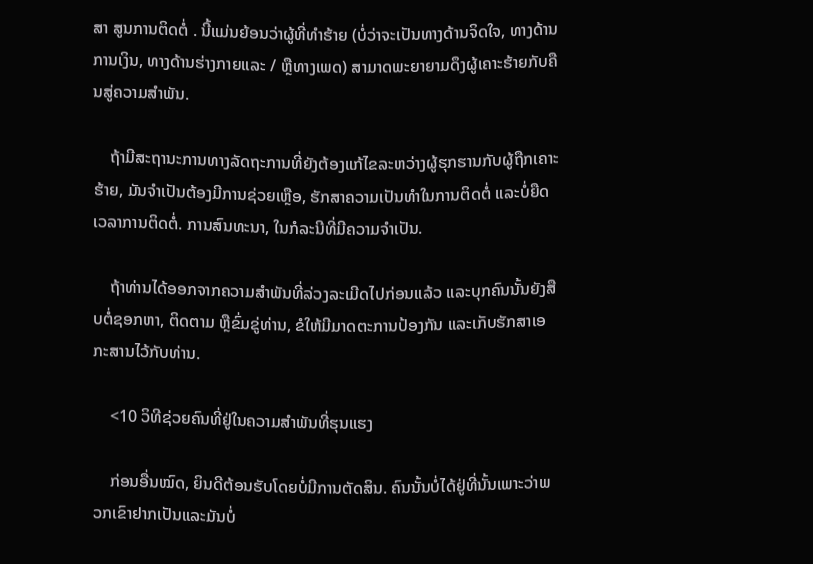ສາ ສູນການຕິດຕໍ່ . ນີ້ແມ່ນຍ້ອນວ່າຜູ້ທີ່ທໍາຮ້າຍ (ບໍ່ວ່າຈະເປັນທາງດ້ານຈິດໃຈ, ທາງດ້ານການເງິນ, ທາງດ້ານຮ່າງກາຍແລະ / ຫຼືທາງເພດ) ສາມາດພະຍາຍາມດຶງຜູ້ເຄາະຮ້າຍກັບຄືນສູ່ຄວາມສຳພັນ.

    ຖ້າມີສະຖານະການທາງລັດຖະການທີ່ຍັງຕ້ອງແກ້ໄຂລະຫວ່າງຜູ້ຮຸກຮານກັບຜູ້ຖືກເຄາະຮ້າຍ, ມັນຈໍາເປັນຕ້ອງມີການຊ່ວຍເຫຼືອ, ຮັກສາຄວາມເປັນທໍາໃນການຕິດຕໍ່ ແລະບໍ່ຍືດເວລາການຕິດຕໍ່. ການສົນທະນາ, ໃນກໍລະນີທີ່ມີຄວາມຈໍາເປັນ.

    ຖ້າທ່ານໄດ້ອອກຈາກຄວາມສໍາພັນທີ່ລ່ວງລະເມີດໄປກ່ອນແລ້ວ ແລະບຸກຄົນນັ້ນຍັງສືບຕໍ່ຊອກຫາ, ຕິດຕາມ ຫຼືຂົ່ມຂູ່ທ່ານ, ຂໍໃຫ້ມີມາດຕະການປ້ອງກັນ ແລະເກັບຮັກສາເອກະສານໄວ້ກັບທ່ານ.

    <10 ວິທີຊ່ວຍຄົນທີ່ຢູ່ໃນຄວາມສຳພັນທີ່ຮຸນແຮງ

    ກ່ອນອື່ນໝົດ, ຍິນດີຕ້ອນຮັບໂດຍບໍ່ມີການຕັດສິນ. ຄົນນັ້ນບໍ່ໄດ້ຢູ່ທີ່ນັ້ນເພາະວ່າພວກເຂົາຢາກເປັນແລະມັນບໍ່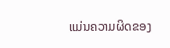ແມ່ນຄວາມຜິດຂອງ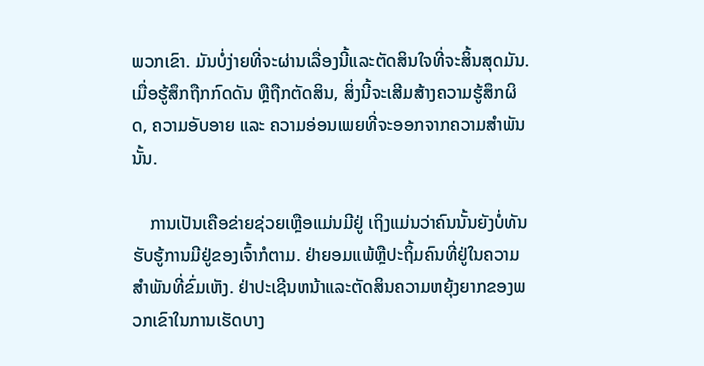ພວກເຂົາ. ມັນບໍ່ງ່າຍທີ່ຈະຜ່ານເລື່ອງນີ້ແລະຕັດສິນໃຈທີ່ຈະສິ້ນສຸດມັນ. ເມື່ອຮູ້ສຶກຖືກກົດດັນ ຫຼືຖືກຕັດສິນ, ສິ່ງນີ້ຈະເສີມສ້າງຄວາມຮູ້ສຶກຜິດ, ຄວາມອັບອາຍ ແລະ ຄວາມອ່ອນເພຍທີ່ຈະອອກຈາກຄວາມສຳພັນນັ້ນ.

    ການເປັນເຄືອຂ່າຍຊ່ວຍເຫຼືອແມ່ນມີຢູ່ ເຖິງແມ່ນວ່າຄົນນັ້ນຍັງບໍ່ທັນຮັບຮູ້ການມີຢູ່ຂອງເຈົ້າກໍຕາມ. ຢ່າຍອມແພ້ຫຼືປະຖິ້ມຄົນທີ່ຢູ່ໃນຄວາມສໍາພັນທີ່ຂົ່ມເຫັງ. ຢ່າປະເຊີນຫນ້າແລະຕັດສິນຄວາມຫຍຸ້ງຍາກຂອງພວກເຂົາໃນການເຮັດບາງ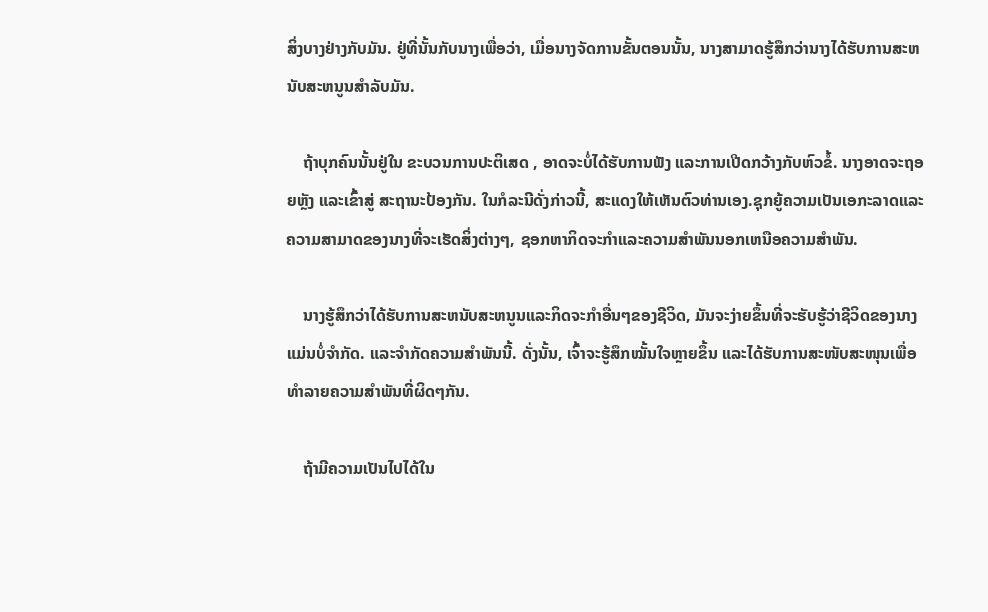ສິ່ງບາງຢ່າງກັບມັນ. ຢູ່ທີ່ນັ້ນກັບນາງເພື່ອວ່າ, ເມື່ອນາງຈັດການຂັ້ນຕອນນັ້ນ, ນາງສາມາດຮູ້ສຶກວ່ານາງໄດ້ຮັບການສະຫນັບສະຫນູນສໍາລັບມັນ.

    ຖ້າບຸກຄົນນັ້ນຢູ່ໃນ ຂະບວນການປະຕິເສດ , ອາດຈະບໍ່ໄດ້ຮັບການຟັງ ແລະການເປີດກວ້າງກັບຫົວຂໍ້. ນາງອາດຈະຖອຍຫຼັງ ແລະເຂົ້າສູ່ ສະຖານະປ້ອງກັນ. ໃນກໍລະນີດັ່ງກ່າວນີ້, ສະແດງໃຫ້ເຫັນຕົວທ່ານເອງ.ຊຸກຍູ້ຄວາມເປັນເອກະລາດແລະຄວາມສາມາດຂອງນາງທີ່ຈະເຮັດສິ່ງຕ່າງໆ, ຊອກຫາກິດຈະກໍາແລະຄວາມສໍາພັນນອກເຫນືອຄວາມສໍາພັນ.

    ນາງຮູ້ສຶກວ່າໄດ້ຮັບການສະຫນັບສະຫນູນແລະກິດຈະກໍາອື່ນໆຂອງຊີວິດ, ມັນຈະງ່າຍຂຶ້ນທີ່ຈະຮັບຮູ້ວ່າຊີວິດຂອງນາງແມ່ນບໍ່ຈໍາກັດ. ແລະຈໍາກັດຄວາມສໍາພັນນີ້. ດັ່ງນັ້ນ, ເຈົ້າຈະຮູ້ສຶກໝັ້ນໃຈຫຼາຍຂຶ້ນ ແລະໄດ້ຮັບການສະໜັບສະໜຸນເພື່ອທໍາລາຍຄວາມສຳພັນທີ່ຜິດໆກັນ.

    ຖ້າມີຄວາມເປັນໄປໄດ້ໃນ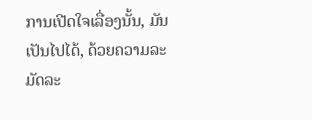ການເປີດໃຈເລື່ອງນັ້ນ, ມັນເປັນໄປໄດ້, ດ້ວຍຄວາມລະມັດລະ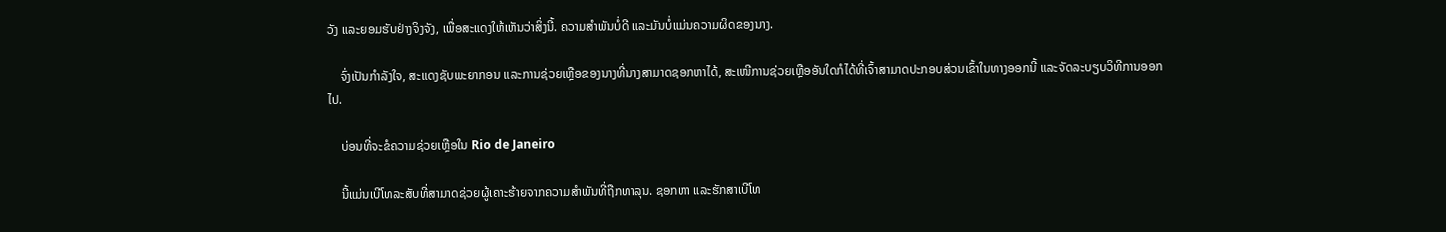ວັງ ແລະຍອມຮັບຢ່າງຈິງຈັງ, ເພື່ອສະແດງໃຫ້ເຫັນວ່າສິ່ງນີ້. ຄວາມສໍາພັນບໍ່ດີ ແລະມັນບໍ່ແມ່ນຄວາມຜິດຂອງນາງ.

    ຈົ່ງເປັນກຳລັງໃຈ, ສະແດງຊັບພະຍາກອນ ແລະການຊ່ວຍເຫຼືອຂອງນາງທີ່ນາງສາມາດຊອກຫາໄດ້, ສະເໜີການຊ່ວຍເຫຼືອອັນໃດກໍໄດ້ທີ່ເຈົ້າສາມາດປະກອບສ່ວນເຂົ້າໃນທາງອອກນີ້ ແລະຈັດລະບຽບວິທີການອອກໄປ.

    ບ່ອນທີ່ຈະຂໍຄວາມຊ່ວຍເຫຼືອໃນ Rio de Janeiro

    ນີ້ແມ່ນເບີໂທລະສັບທີ່ສາມາດຊ່ວຍຜູ້ເຄາະຮ້າຍຈາກຄວາມສຳພັນທີ່ຖືກທາລຸນ. ຊອກຫາ ແລະຮັກສາເບີໂທ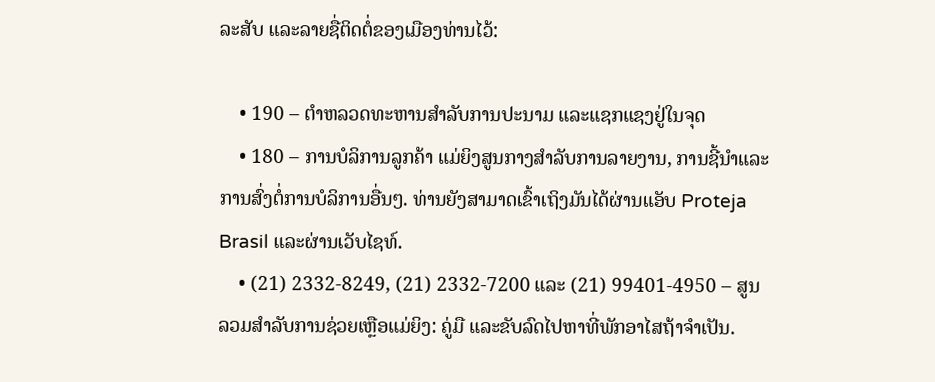ລະສັບ ແລະລາຍຊື່ຕິດຕໍ່ຂອງເມືອງທ່ານໄວ້:

    • 190 – ຕໍາຫລວດທະຫານສໍາລັບການປະນາມ ແລະແຊກແຊງຢູ່ໃນຈຸດ
    • 180 – ການບໍລິການລູກຄ້າ ແມ່ຍິງສູນກາງສໍາລັບການລາຍງານ, ການຊີ້ນໍາແລະການສົ່ງຕໍ່ການບໍລິການອື່ນໆ. ທ່ານຍັງສາມາດເຂົ້າເຖິງມັນໄດ້ຜ່ານແອັບ Proteja Brasil ແລະຜ່ານເວັບໄຊທ໌.
    • (21) 2332-8249, (21) 2332-7200 ແລະ (21) 99401-4950 – ສູນລວມສໍາລັບການຊ່ວຍເຫຼືອແມ່ຍິງ: ຄູ່ມື ແລະຂັບລົດໄປຫາທີ່ພັກອາໄສຖ້າຈໍາເປັນ.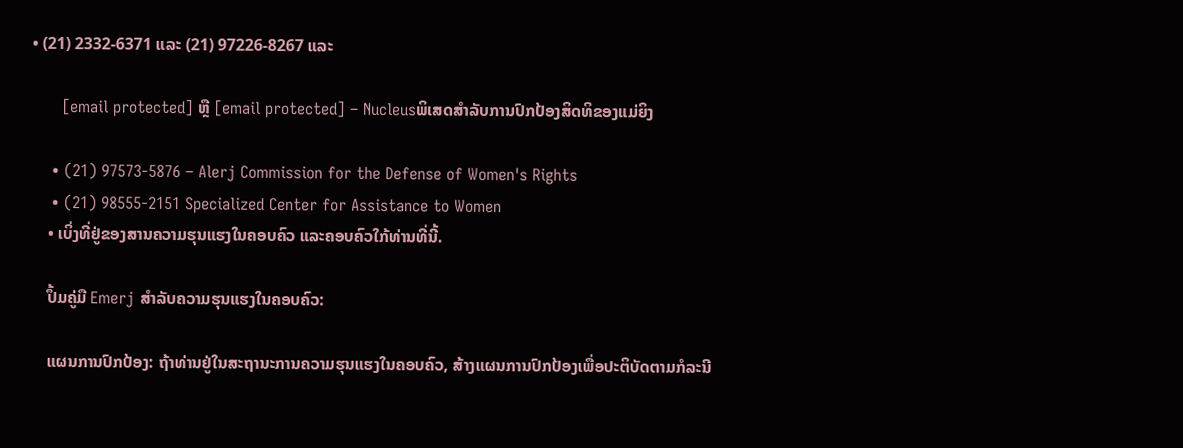• (21) 2332-6371 ແລະ (21) 97226-8267 ແລະ

      [email protected] ຫຼື [email protected] – Nucleusພິເສດສຳລັບການປົກປ້ອງສິດທິຂອງແມ່ຍິງ

    • (21) 97573-5876 – Alerj Commission for the Defense of Women's Rights
    • (21) 98555-2151 Specialized Center for Assistance to Women
    • ເບິ່ງທີ່ຢູ່ຂອງສານຄວາມຮຸນແຮງໃນຄອບຄົວ ແລະຄອບຄົວໃກ້ທ່ານທີ່ນີ້.

    ປຶ້ມຄູ່ມື Emerj ສໍາລັບຄວາມຮຸນແຮງໃນຄອບຄົວ:

    ແຜນການປົກປ້ອງ: ຖ້າທ່ານຢູ່ໃນສະຖານະການຄວາມຮຸນແຮງໃນຄອບຄົວ, ສ້າງແຜນການປົກປ້ອງເພື່ອປະຕິບັດຕາມກໍລະນີ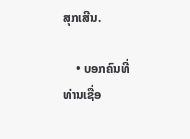ສຸກເສີນ.

    • ບອກຄົນທີ່ທ່ານເຊື່ອ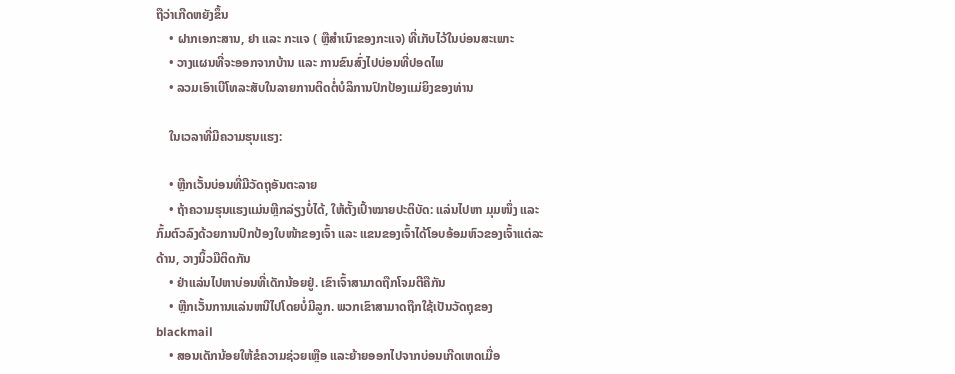ຖືວ່າເກີດຫຍັງຂຶ້ນ
    • ຝາກເອກະສານ, ຢາ ແລະ ກະແຈ ( ຫຼືສຳເນົາຂອງກະແຈ) ທີ່ເກັບໄວ້ໃນບ່ອນສະເພາະ
    • ວາງແຜນທີ່ຈະອອກຈາກບ້ານ ແລະ ການຂົນສົ່ງໄປບ່ອນທີ່ປອດໄພ
    • ລວມເອົາເບີໂທລະສັບໃນລາຍການຕິດຕໍ່ບໍລິການປົກປ້ອງແມ່ຍິງຂອງທ່ານ

    ໃນເວລາທີ່ມີຄວາມຮຸນແຮງ:

    • ຫຼີກເວັ້ນບ່ອນທີ່ມີວັດຖຸອັນຕະລາຍ
    • ຖ້າຄວາມຮຸນແຮງແມ່ນຫຼີກລ່ຽງບໍ່ໄດ້, ໃຫ້ຕັ້ງເປົ້າໝາຍປະຕິບັດ: ແລ່ນໄປຫາ ມຸມໜຶ່ງ ແລະ ກົ້ມຕົວລົງດ້ວຍການປົກປ້ອງໃບໜ້າຂອງເຈົ້າ ແລະ ແຂນຂອງເຈົ້າໄດ້ໂອບອ້ອມຫົວຂອງເຈົ້າແຕ່ລະດ້ານ, ວາງນິ້ວມືຕິດກັນ
    • ຢ່າແລ່ນໄປຫາບ່ອນທີ່ເດັກນ້ອຍຢູ່. ເຂົາເຈົ້າສາມາດຖືກໂຈມຕີຄືກັນ
    • ຫຼີກເວັ້ນການແລ່ນຫນີໄປໂດຍບໍ່ມີລູກ. ພວກເຂົາສາມາດຖືກໃຊ້ເປັນວັດຖຸຂອງ blackmail
    • ສອນເດັກນ້ອຍໃຫ້ຂໍຄວາມຊ່ວຍເຫຼືອ ແລະຍ້າຍອອກໄປຈາກບ່ອນເກີດເຫດເມື່ອ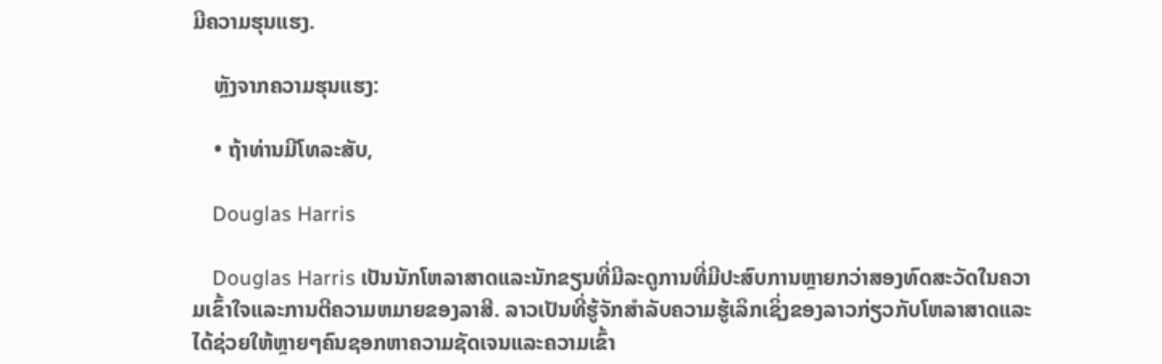ມີຄວາມຮຸນແຮງ.

    ຫຼັງຈາກຄວາມຮຸນແຮງ:

    • ຖ້າທ່ານມີໂທລະສັບ,

    Douglas Harris

    Douglas Harris ເປັນນັກໂຫລາສາດແລະນັກຂຽນທີ່ມີລະດູການທີ່ມີປະສົບການຫຼາຍກວ່າສອງທົດສະວັດໃນຄວາມເຂົ້າໃຈແລະການຕີຄວາມຫມາຍຂອງລາສີ. ລາວເປັນທີ່ຮູ້ຈັກສໍາລັບຄວາມຮູ້ເລິກເຊິ່ງຂອງລາວກ່ຽວກັບໂຫລາສາດແລະໄດ້ຊ່ວຍໃຫ້ຫຼາຍໆຄົນຊອກຫາຄວາມຊັດເຈນແລະຄວາມເຂົ້າ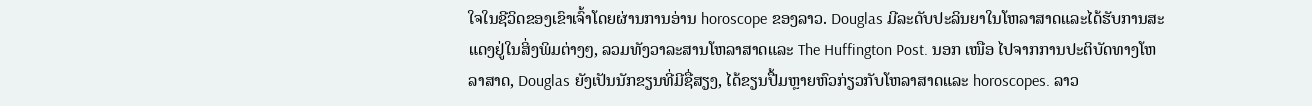ໃຈໃນຊີວິດຂອງເຂົາເຈົ້າໂດຍຜ່ານການອ່ານ horoscope ຂອງລາວ. Douglas ມີລະດັບປະລິນຍາໃນໂຫລາສາດແລະໄດ້ຮັບການສະແດງຢູ່ໃນສິ່ງພິມຕ່າງໆ, ລວມທັງວາລະສານໂຫລາສາດແລະ The Huffington Post. ນອກ ເໜືອ ໄປຈາກການປະຕິບັດທາງໂຫລາສາດ, Douglas ຍັງເປັນນັກຂຽນທີ່ມີຊື່ສຽງ, ໄດ້ຂຽນປື້ມຫຼາຍຫົວກ່ຽວກັບໂຫລາສາດແລະ horoscopes. ລາວ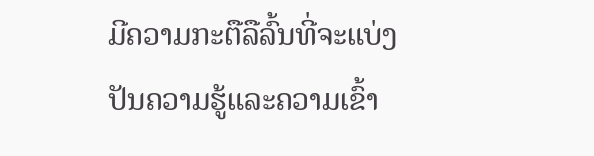ມີຄວາມກະຕືລືລົ້ນທີ່ຈະແບ່ງປັນຄວາມຮູ້ແລະຄວາມເຂົ້າ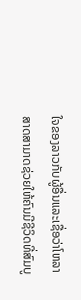ໃຈຂອງລາວກັບຜູ້ອື່ນແລະເຊື່ອວ່າໂຫລາສາດສາມາດຊ່ວຍໃຫ້ຄົນມີຊີວິດທີ່ສົມບູ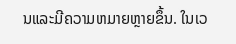ນແລະມີຄວາມຫມາຍຫຼາຍຂຶ້ນ. ໃນເວ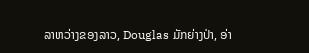ລາຫວ່າງຂອງລາວ, Douglas ມັກຍ່າງປ່າ, ອ່າ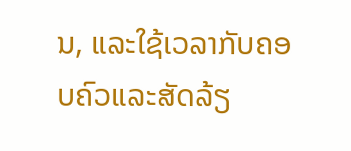ນ, ແລະໃຊ້ເວລາກັບຄອບຄົວແລະສັດລ້ຽ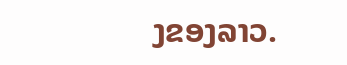ງຂອງລາວ.